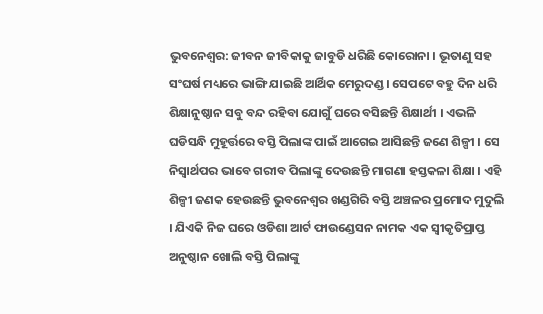ଭୁବନେଶ୍ବର: ଜୀବନ ଜୀବିକାକୁ ଜାବୁଡି ଧରିଛି କୋରୋନା । ଭୂତାଣୁ ସହ ସଂଘର୍ଷ ମଧ୍ୟରେ ଭାଙ୍ଗି ଯାଇଛି ଆର୍ଥିକ ମେରୁଦଣ୍ଡ । ସେପଟେ ବହୁ ଦିନ ଧରି ଶିକ୍ଷାନୁଷ୍ଠାନ ସବୁ ବନ୍ଦ ରହିବା ଯୋଗୁଁ ଘରେ ବସିଛନ୍ତି ଶିକ୍ଷାର୍ଥୀ । ଏଭଳି ଘଡିସନ୍ଧି ମୁହୂର୍ତ୍ତରେ ବସ୍ତି ପିଲାଙ୍କ ପାଇଁ ଆଗେଇ ଆସିଛନ୍ତି ଜଣେ ଶିଳ୍ପୀ । ସେ ନିସ୍ବାର୍ଥପର ଭାବେ ଗରୀବ ପିଲାଙ୍କୁ ଦେଉଛନ୍ତି ମାଗଣା ହସ୍ତକଳା ଶିକ୍ଷା । ଏହି ଶିଳ୍ପୀ ଜଣକ ହେଉଛନ୍ତି ଭୁବନେଶ୍ବର ଖଣ୍ଡଗିରି ବସ୍ତି ଅଞ୍ଚଳର ପ୍ରମୋଦ ମୁଦୁଲି । ଯିଏକି ନିଜ ଘରେ ଓଡିଶା ଆର୍ଟ ଫାଉଣ୍ଡେସନ ନାମକ ଏକ ସ୍ବୀକୃତିପ୍ରାପ୍ତ ଅନୁଷ୍ଠାନ ଖୋଲି ବସ୍ତି ପିଲାଙ୍କୁ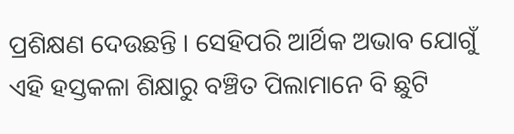ପ୍ରଶିକ୍ଷଣ ଦେଉଛନ୍ତି । ସେହିପରି ଆର୍ଥିକ ଅଭାବ ଯୋଗୁଁ ଏହି ହସ୍ତକଳା ଶିକ୍ଷାରୁ ବଞ୍ଚିତ ପିଲାମାନେ ବି ଛୁଟି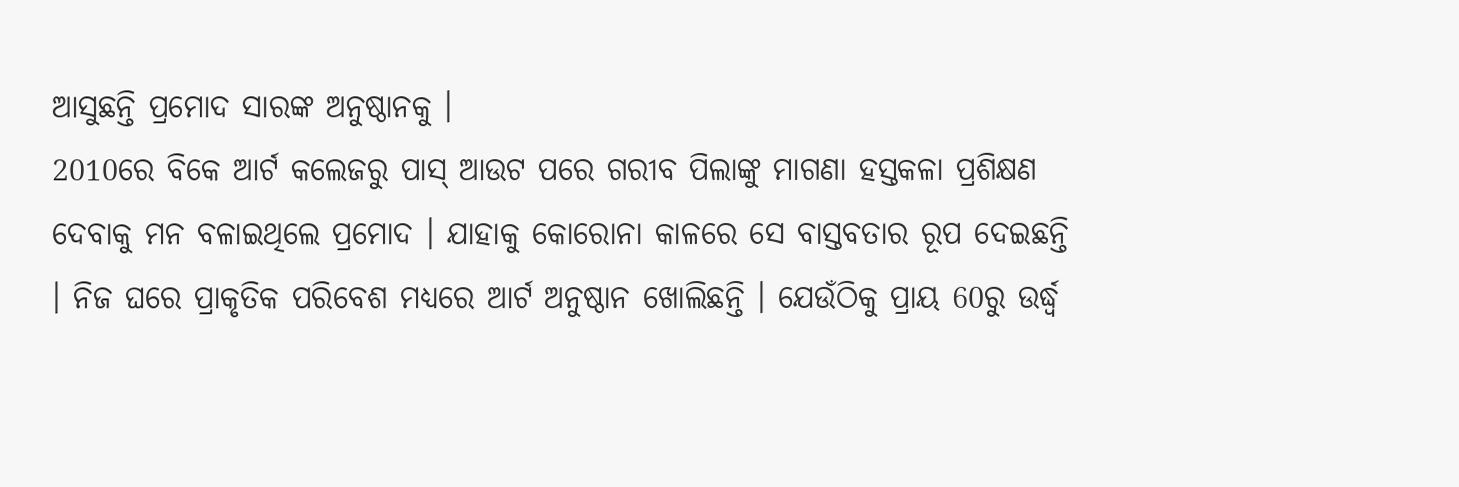ଆସୁଛନ୍ତି ପ୍ରମୋଦ ସାରଙ୍କ ଅନୁଷ୍ଠାନକୁ ।
2010ରେ ବିକେ ଆର୍ଟ କଲେଜରୁ ପାସ୍ ଆଉଟ ପରେ ଗରୀବ ପିଲାଙ୍କୁ ମାଗଣା ହସ୍ତକଳା ପ୍ରଶିକ୍ଷଣ ଦେବାକୁ ମନ ବଳାଇଥିଲେ ପ୍ରମୋଦ । ଯାହାକୁ କୋରୋନା କାଳରେ ସେ ବାସ୍ତବତାର ରୂପ ଦେଇଛନ୍ତି । ନିଜ ଘରେ ପ୍ରାକୃତିକ ପରିବେଶ ମଧ୍ୟରେ ଆର୍ଟ ଅନୁଷ୍ଠାନ ଖୋଲିଛନ୍ତି । ଯେଉଁଠିକୁ ପ୍ରାୟ 60ରୁ ଉର୍ଦ୍ଧ୍ବ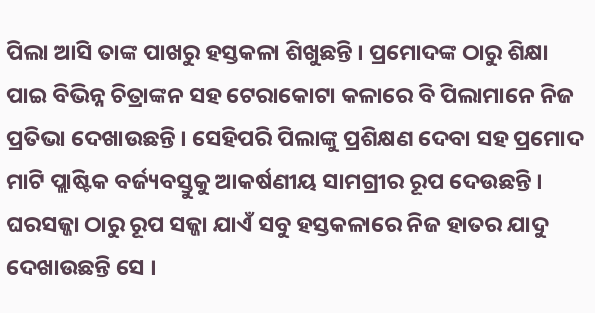ପିଲା ଆସି ତାଙ୍କ ପାଖରୁ ହସ୍ତକଳା ଶିଖୁଛନ୍ତି । ପ୍ରମୋଦଙ୍କ ଠାରୁ ଶିକ୍ଷା ପାଇ ବିଭିନ୍ନ ଚିତ୍ରାଙ୍କନ ସହ ଟେରାକୋଟା କଳାରେ ବି ପିଲାମାନେ ନିଜ ପ୍ରତିଭା ଦେଖାଉଛନ୍ତି । ସେହିପରି ପିଲାଙ୍କୁ ପ୍ରଶିକ୍ଷଣ ଦେବା ସହ ପ୍ରମୋଦ ମାଟି ପ୍ଲାଷ୍ଟିକ ବର୍ଜ୍ୟବସ୍ତୁକୁ ଆକର୍ଷଣୀୟ ସାମଗ୍ରୀର ରୂପ ଦେଉଛନ୍ତି । ଘରସଜ୍ଜା ଠାରୁ ରୂପ ସଜ୍ଜା ଯାଏଁ ସବୁ ହସ୍ତକଳାରେ ନିଜ ହାତର ଯାଦୁ ଦେଖାଉଛନ୍ତି ସେ ।